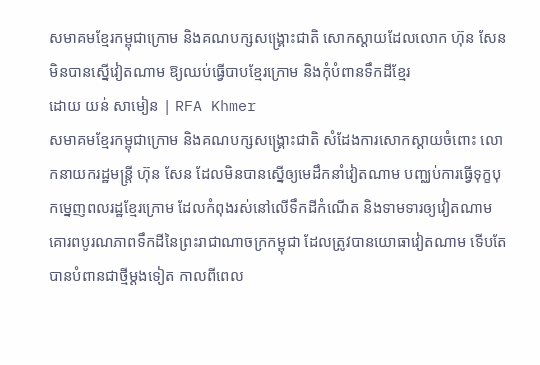សមាគមខ្មែរកម្ពុជាក្រោម និងគណបក្សសង្គ្រោះជាតិ សោកស្ដាយដែលលោក ហ៊ុន សែន មិនបានស្នើវៀតណាម ឱ្យឈប់ធ្វើបាបខ្មែរក្រោម និងកុំបំពានទឹកដីខ្មែរ
ដោយ យន់ សាមៀន | RFA Khmer
សមាគមខ្មែរកម្ពុជាក្រោម និងគណបក្សសង្គ្រោះជាតិ សំដែងការសោកស្ដាយចំពោះ លោកនាយករដ្ឋមន្រ្តី ហ៊ុន សែន ដែលមិនបានស្នើឲ្យមេដឹកនាំវៀតណាម បញ្ឈប់ការធ្វើទុក្ខបុកម្នេញពលរដ្ឋខ្មែរក្រោម ដែលកំពុងរស់នៅលើទឹកដីកំណើត និងទាមទារឲ្យវៀតណាមគោរពបូរណភាពទឹកដីនៃព្រះរាជាណាចក្រកម្ពុជា ដែលត្រូវបានយោធាវៀតណាម ទើបតែបានបំពានជាថ្មីម្ដងទៀត កាលពីពេល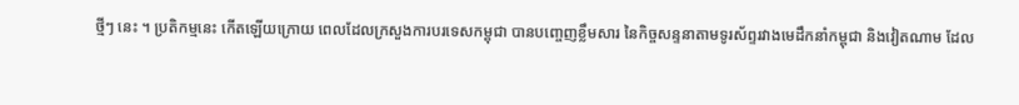ថ្មីៗ នេះ ។ ប្រតិកម្មនេះ កើតឡើយក្រោយ ពេលដែលក្រសួងការបរទេសកម្ពុជា បានបញ្ចេញខ្លឹមសារ នៃកិច្ចសន្ទនាតាមទូរស័ព្ទរវាងមេដឹកនាំកម្ពុជា និងវៀតណាម ដែល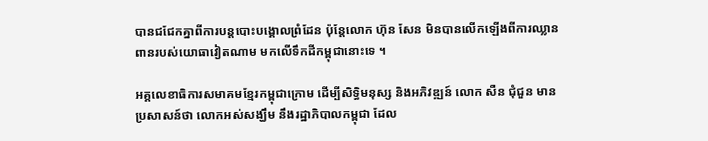បានជជែកគ្នាពីការបន្តបោះបង្គោលព្រំដែន ប៉ុន្តែលោក ហ៊ុន សែន មិនបានលើកឡើងពីការឈ្លានពានរបស់យោធាវៀតណាម មកលើទឹកដីកម្ពុជានោះទេ ។

អគ្គលេខាធិការសមាគមខ្មែរកម្ពុជាក្រោម ដើម្បីសិទ្ធិមនុស្ស និងអភិវឌ្ឍន៍ លោក សឺន ជុំជួន មានប្រសាសន៍ថា លោកអស់សង្ឃឹម នឹងរដ្ឋាភិបាលកម្ពុជា ដែល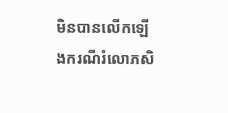មិនបានលើកឡើងករណីរំលោភសិ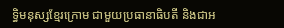ទ្ធិមនុស្សខ្មែរក្រោម ជាមួយប្រធានាធិបតី និងជាអ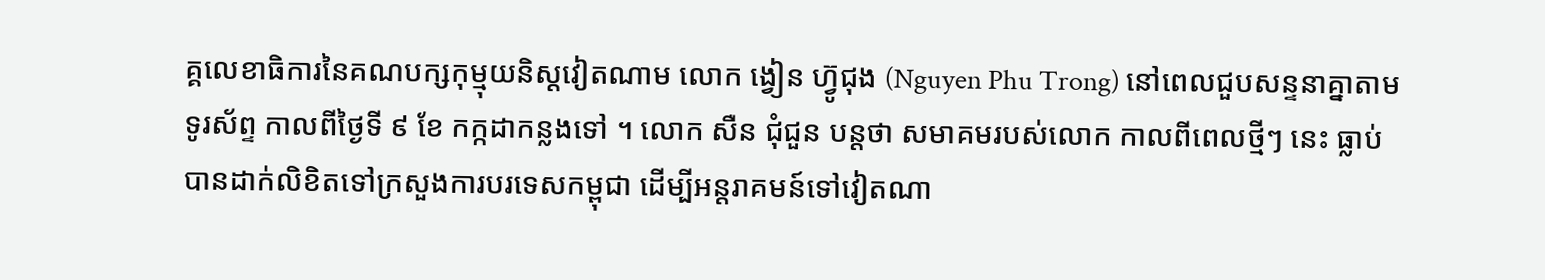គ្គលេខាធិការនៃគណបក្សកុម្មុយនិស្តវៀតណាម លោក ង្វៀន ហ៊្វូជុង (Nguyen Phu Trong) នៅពេលជួបសន្ទនាគ្នាតាមទូរស័ព្ទ កាលពីថ្ងៃទី ៩ ខែ កក្កដាកន្លងទៅ ។ លោក សឺន ជុំជួន បន្តថា សមាគមរបស់លោក កាលពីពេលថ្មីៗ នេះ ធ្លាប់បានដាក់លិខិតទៅក្រសួងការបរទេសកម្ពុជា ដើម្បីអន្តរាគមន៍ទៅវៀតណា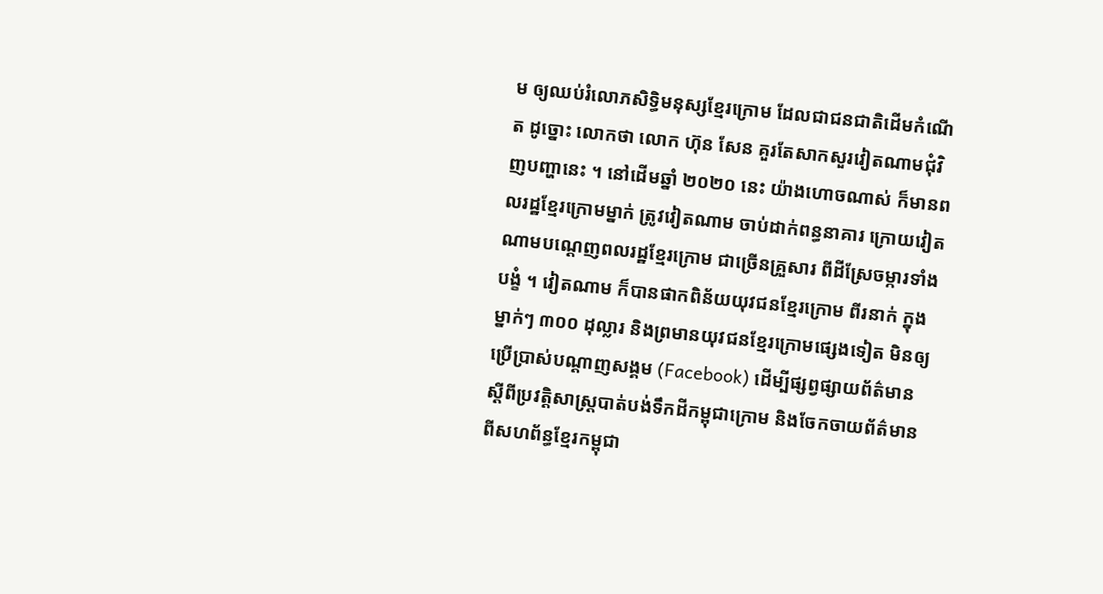ម ឲ្យឈប់រំលោភសិទ្ធិមនុស្សខ្មែរក្រោម ដែលជាជនជាតិដើមកំណើត ដូច្នោះ លោកថា លោក ហ៊ុន សែន គួរតែសាកសួរវៀតណាមជុំវិញបញ្ហានេះ ។ នៅដើមឆ្នាំ ២០២០ នេះ យ៉ាងហោចណាស់ ក៏មានពលរដ្ឋខ្មែរក្រោមម្នាក់ ត្រូវវៀតណាម ចាប់ដាក់ពន្ធនាគារ ក្រោយវៀតណាមបណ្ដេញពលរដ្ឋខ្មែរក្រោម ជាច្រើនគ្រួសារ ពីដីស្រែចម្ការទាំងបង្ខំ ។ វៀតណាម ក៏បានផាកពិន័យយុវជនខ្មែរក្រោម ពីរនាក់ ក្នុងម្នាក់ៗ ៣០០ ដុល្លារ និងព្រមានយុវជនខ្មែរក្រោមផ្សេងទៀត មិនឲ្យប្រើប្រាស់បណ្ដាញសង្គម (Facebook) ដើម្បីផ្សព្វផ្សាយព័ត៌មាន ស្ដីពីប្រវត្តិសាស្ត្របាត់បង់ទឹកដីកម្ពុជាក្រោម និងចែកចាយព័ត៌មានពីសហព័ន្ធខ្មែរកម្ពុជា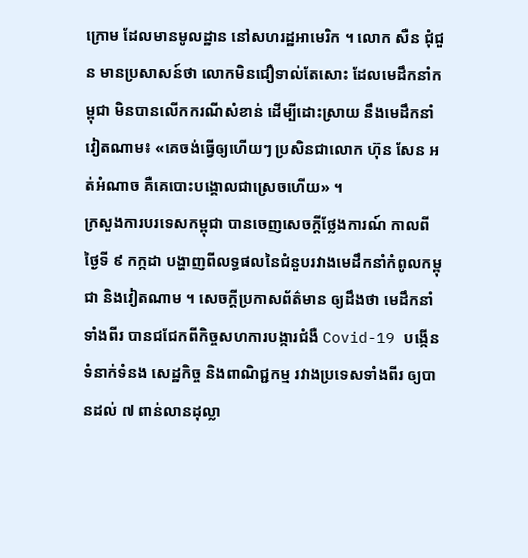ក្រោម ដែលមានមូលដ្ឋាន នៅសហរដ្ឋអាមេរិក ។ លោក សឺន ជុំជួន មានប្រសាសន៍ថា លោកមិនជឿទាល់តែសោះ ដែលមេដឹកនាំកម្ពុជា មិនបានលើកករណីសំខាន់ ដើម្បីដោះស្រាយ នឹងមេដឹកនាំវៀតណាម៖ «គេចង់ធ្វើឲ្យហើយៗ ប្រសិនជាលោក ហ៊ុន សែន អត់អំណាច គឺគេបោះបង្គោលជាស្រេចហើយ» ។
ក្រសួងការបរទេសកម្ពុជា បានចេញសេចក្ដីថ្លែងការណ៍ កាលពីថ្ងៃទី ៩ កក្កដា បង្ហាញពីលទ្ធផលនៃជំនួបរវាងមេដឹកនាំកំពូលកម្ពុជា និងវៀតណាម ។ សេចក្ដីប្រកាសព័ត៌មាន ឲ្យដឹងថា មេដឹកនាំទាំងពីរ បានជជែកពីកិច្ចសហការបង្ការជំងឺ Covid-19 បង្កើនទំនាក់ទំនង សេដ្ឋកិច្ច និងពាណិជ្ជកម្ម រវាងប្រទេសទាំងពីរ ឲ្យបានដល់ ៧ ពាន់លានដុល្លា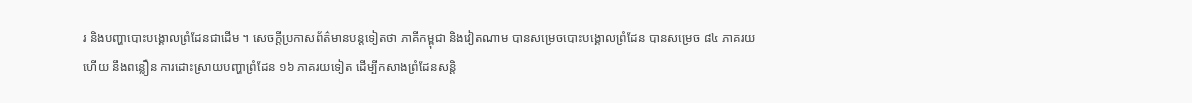រ និងបញ្ហាបោះបង្គោលព្រំដែនជាដើម ។ សេចក្ដីប្រកាសព័ត៌មានបន្តទៀតថា ភាគីកម្ពុជា និងវៀតណាម បានសម្រេចបោះបង្គោលព្រំដែន បានសម្រេច ៨៤ ភាគរយ ហើយ នឹងពន្លឿន ការដោះស្រាយបញ្ហាព្រំដែន ១៦ ភាគរយទៀត ដើម្បីកសាងព្រំដែនសន្តិ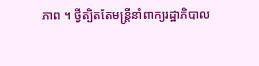ភាព ។ ថ្វីត្បិតតែមន្ត្រីនាំពាក្យរដ្ឋាភិបាល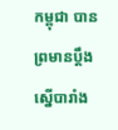កម្ពុជា បានព្រមានប្ដឹងស្នើបារាំង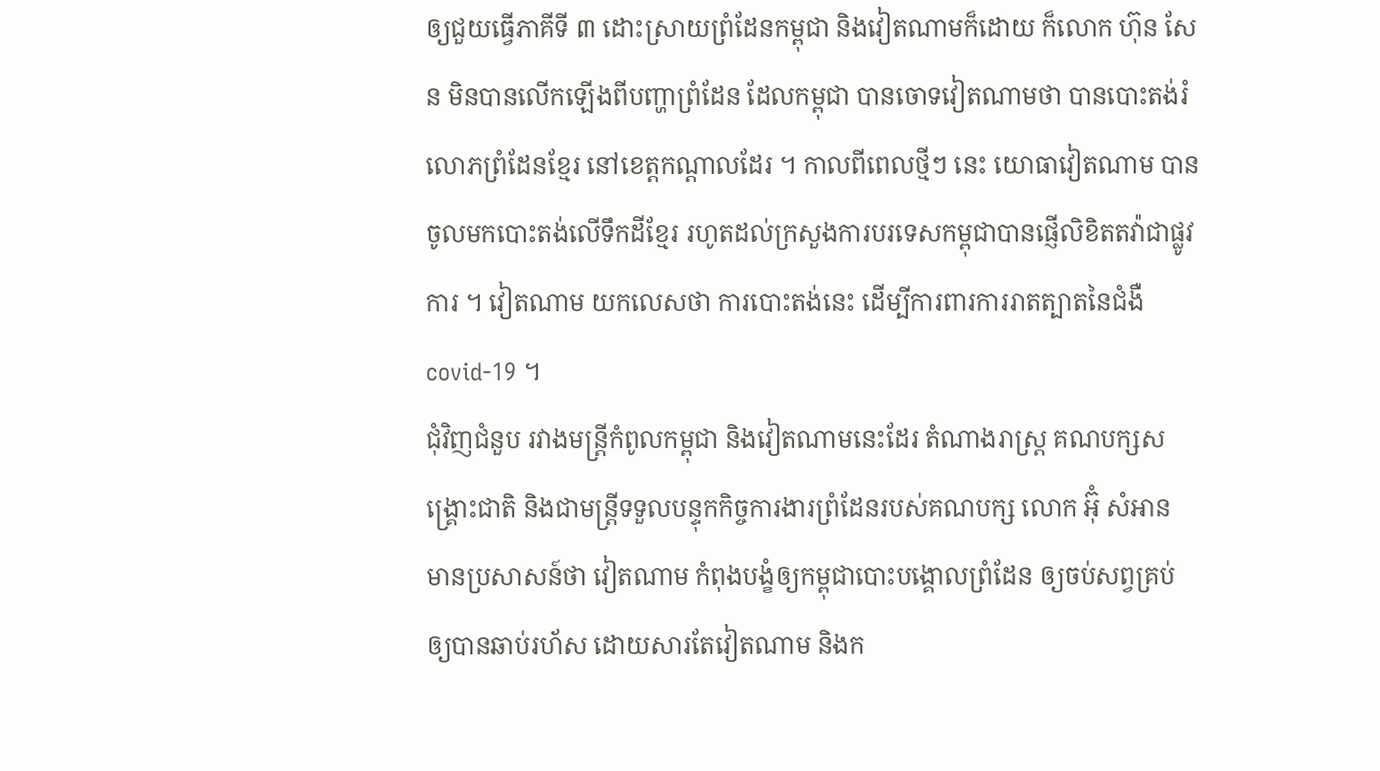ឲ្យជួយធ្វើភាគីទី ៣ ដោះស្រាយព្រំដែនកម្ពុជា និងវៀតណាមក៏ដោយ ក៏លោក ហ៊ុន សែន មិនបានលើកឡើងពីបញ្ហាព្រំដែន ដែលកម្ពុជា បានចោទវៀតណាមថា បានបោះតង់រំលោភព្រំដែនខ្មែរ នៅខេត្តកណ្ដាលដែរ ។ កាលពីពេលថ្មីៗ នេះ យោធាវៀតណាម បានចូលមកបោះតង់លើទឹកដីខ្មែរ រហូតដល់ក្រសួងការបរទេសកម្ពុជាបានផ្ញើលិខិតតវ៉ាជាផ្លូវការ ។ វៀតណាម យកលេសថា ការបោះតង់នេះ ដើម្បីការពារការរាតត្បាតនៃជំងឺ covid-19 ។
ជុំវិញជំនួប រវាងមន្រ្តីកំពូលកម្ពុជា និងវៀតណាមនេះដែរ តំណាងរាស្ត្រ គណបក្សសង្គ្រោះជាតិ និងជាមន្រ្តីទទួលបន្ទុកកិច្ចការងារព្រំដែនរបស់គណបក្ស លោក អ៊ុំ សំអាន មានប្រសាសន៍ថា វៀតណាម កំពុងបង្ខំឲ្យកម្ពុជាបោះបង្គោលព្រំដែន ឲ្យចប់សព្វគ្រប់ឲ្យបានឆាប់រហ័ស ដោយសារតែវៀតណាម និងក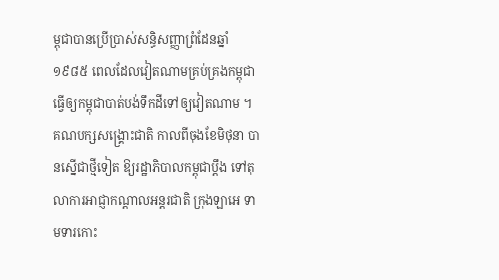ម្ពុជាបានប្រើប្រាស់សន្ធិសញ្ញាព្រំដែនឆ្នាំ ១៩៨៥ ពេលដែលវៀតណាមគ្រប់គ្រងកម្ពុជា ធ្វើឲ្យកម្ពុជាបាត់បង់ទឹកដីទៅឲ្យវៀតណាម ។
គណបក្សសង្គ្រោះជាតិ កាលពីចុងខែមិថុនា បានស្នើជាថ្មីទៀត ឱ្យរដ្ឋាភិបាលកម្ពុជាប្ដឹង ទៅតុលាការអាជ្ញាកណ្ដាលអន្តរជាតិ ក្រុងឡាអេ ទាមទារកោះ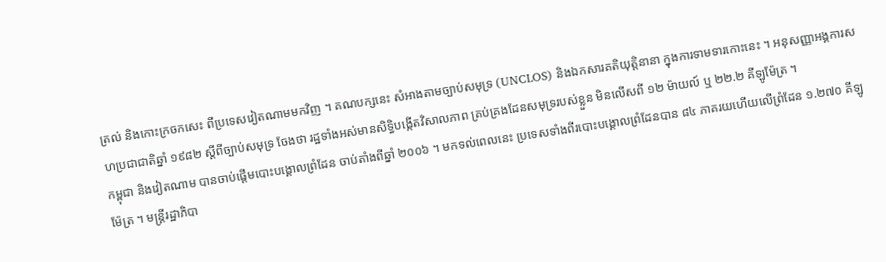ត្រល់ និងកោះក្រចកសេះ ពីប្រទេសវៀតណាមមកវិញ ។ គណបក្សនេះ សំអាងតាមច្បាប់សមុទ្រ (UNCLOS) និងឯកសារគតិយុត្តិនានា ក្នុងការទាមទារកោះនេះ ។ អនុសញ្ញាអង្គការសហប្រជាជាតិឆ្នាំ ១៩៨២ ស្ដីពីច្បាប់សមុទ្រ ចែងថា រដ្ឋទាំងអស់មានសិទ្ធិបង្កើតវិសាលភាព គ្រប់គ្រងដែនសមុទ្ររបស់ខ្លួន មិនលើសពី ១២ ម៉ាយល៍ ឬ ២២.២ គីឡូម៉ែត្រ ។
កម្ពុជា និងវៀតណាម បានចាប់ផ្ដើមបោះបង្គោលព្រំដែន ចាប់តាំងពីឆ្នាំ ២០០៦ ។ មកទល់ពេលនេះ ប្រទេសទាំងពីរបោះបង្គោលព្រំដែនបាន ៨៤ ភាគរយហើយលើព្រំដែន ១.២៧០ គីឡូម៉ែត្រ ។ មន្ត្រីរដ្ឋាភិបា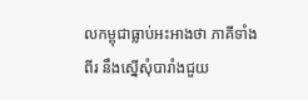លកម្ពុជាធ្លាប់អះអាងថា ភាគីទាំងពីរ នឹងស្នើសុំបារាំងជួយ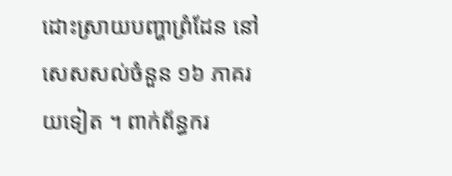ដោះស្រាយបញ្ហាព្រំដែន នៅសេសសល់ចំនួន ១៦ ភាគរយទៀត ។ ពាក់ព័ន្ធករ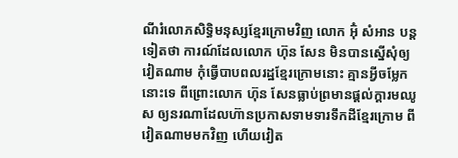ណីរំលោភសិទ្ធិមនុស្សខ្មែរក្រោមវិញ លោក អ៊ុំ សំអាន បន្តទៀតថា ការណ៍ដែលលោក ហ៊ុន សែន មិនបានស្នើសុំឲ្យវៀតណាម កុំធ្វើបាបពលរដ្ឋខ្មែរក្រោមនោះ គ្មានអ្វីចម្លែកនោះទេ ពីព្រោះលោក ហ៊ុន សែនធ្លាប់ព្រមានផ្ដល់ក្តារមឈូស ឲ្យនរណាដែលហ៊ានប្រកាសទាមទារទឹកដីខ្មែរក្រោម ពីវៀតណាមមកវិញ ហើយវៀត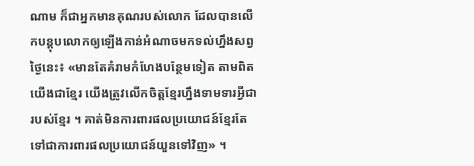ណាម ក៏ជាអ្នកមានគុណរបស់លោក ដែលបានលើកបន្តុបលោកឲ្យឡើងកាន់អំណាចមកទល់ហ្នឹងសព្វថ្ងៃនេះ៖ «មានតែគំរាមកំហែងបន្ថែមទៀត តាមពិតយើងជាខ្មែរ យើងត្រូវលើកចិត្តខ្មែរហ្នឹងទាមទារអ្វីជារបស់ខ្មែរ ។ គាត់មិនការពារផលប្រយោជន៍ខ្មែរតែទៅជាការពារផលប្រយោជន៍យួនទៅវិញ» ។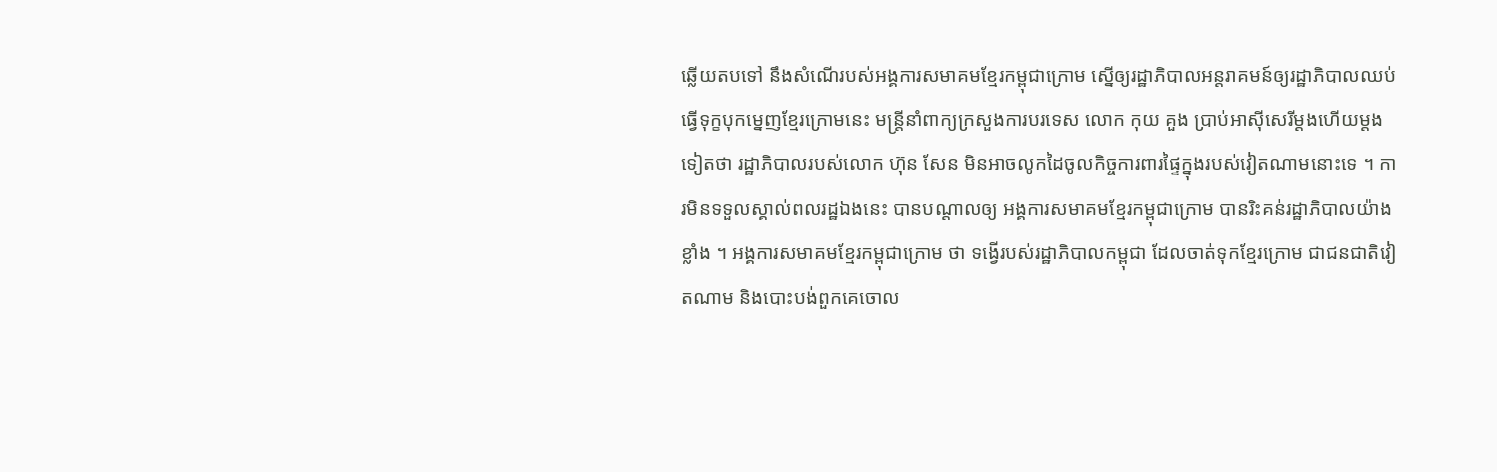ឆ្លើយតបទៅ នឹងសំណើរបស់អង្គការសមាគមខ្មែរកម្ពុជាក្រោម ស្នើឲ្យរដ្ឋាភិបាលអន្តរាគមន៍ឲ្យរដ្ឋាភិបាលឈប់ធ្វើទុក្ខបុកម្នេញខ្មែរក្រោមនេះ មន្ត្រីនាំពាក្យក្រសួងការបរទេស លោក កុយ គួង ប្រាប់អាស៊ីសេរីម្ដងហើយម្ដងទៀតថា រដ្ឋាភិបាលរបស់លោក ហ៊ុន សែន មិនអាចលូកដៃចូលកិច្ចការពារផ្ទៃក្នុងរបស់វៀតណាមនោះទេ ។ ការមិនទទួលស្គាល់ពលរដ្ឋឯងនេះ បានបណ្ដាលឲ្យ អង្គការសមាគមខ្មែរកម្ពុជាក្រោម បានរិះគន់រដ្ឋាភិបាលយ៉ាងខ្លាំង ។ អង្គការសមាគមខ្មែរកម្ពុជាក្រោម ថា ទង្វើរបស់រដ្ឋាភិបាលកម្ពុជា ដែលចាត់ទុកខ្មែរក្រោម ជាជនជាតិវៀតណាម និងបោះបង់ពួកគេចោល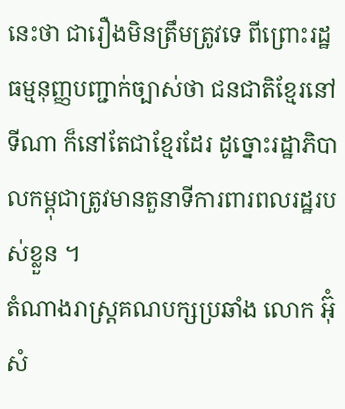នេះថា ជារឿងមិនត្រឹមត្រូវទេ ពីព្រោះរដ្ឋធម្មនុញ្ញបញ្ជាក់ច្បាស់ថា ជនជាតិខ្មែរនៅទីណា ក៏នៅតែជាខ្មែរដែរ ដូច្នោះរដ្ឋាភិបាលកម្ពុជាត្រូវមានតួនាទីការពារពលរដ្ឋរបស់ខ្លួន ។
តំណាងរាស្ត្រគណបក្សប្រឆាំង លោក អ៊ុំ សំ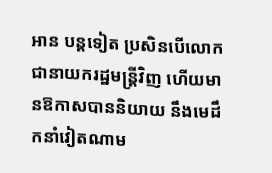អាន បន្តទៀត ប្រសិនបើលោកជានាយករដ្ឋមន្ត្រីវិញ ហើយមានឱកាសបាននិយាយ នឹងមេដឹកនាំវៀតណាម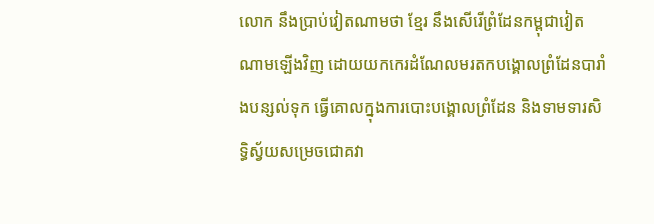លោក នឹងប្រាប់វៀតណាមថា ខ្មែរ នឹងសើរើព្រំដែនកម្ពុជាវៀតណាមឡើងវិញ ដោយយកកេរដំណែលមរតកបង្គោលព្រំដែនបារាំងបន្សល់ទុក ធ្វើគោលក្នុងការបោះបង្គោលព្រំដែន និងទាមទារសិទ្ធិស្វ័យសម្រេចជោគវា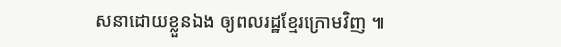សនាដោយខ្លួនឯង ឲ្យពលរដ្ឋខ្មែរក្រោមវិញ ៕